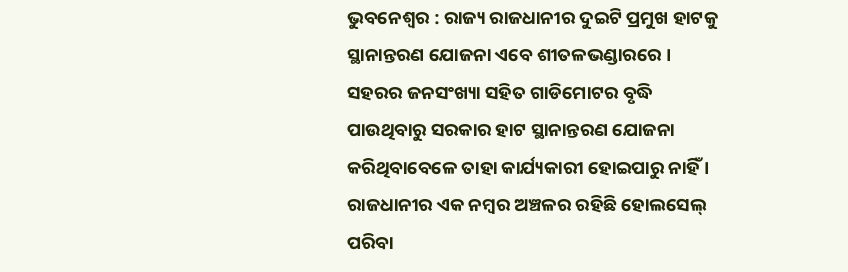ଭୁବନେଶ୍ୱର : ରାଜ୍ୟ ରାଜଧାନୀର ଦୁଇଟି ପ୍ରମୁଖ ହାଟକୁ ସ୍ଥାନାନ୍ତରଣ ଯୋଜନା ଏବେ ଶୀତଳଭଣ୍ଡାରରେ । ସହରର ଜନସଂଖ୍ୟା ସହିତ ଗାଡିମୋଟର ବୃଦ୍ଧି ପାଉଥିବାରୁ ସରକାର ହାଟ ସ୍ଥାନାନ୍ତରଣ ଯୋଜନା କରିଥିବାବେଳେ ତାହା କାର୍ଯ୍ୟକାରୀ ହୋଇପାରୁ ନାହିଁ ।
ରାଜଧାନୀର ଏକ ନମ୍ବର ଅଞ୍ଚଳର ରହିଛି ହୋଲସେଲ୍ ପରିବା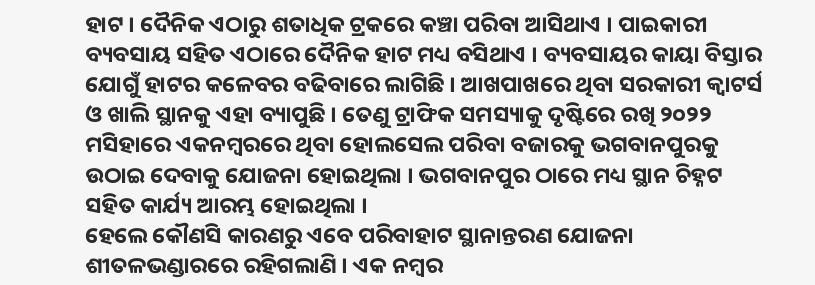ହାଟ । ଦୈନିକ ଏଠାରୁ ଶତାଧିକ ଟ୍ରକରେ କଞ୍ଚା ପରିବା ଆସିଥାଏ । ପାଇକାରୀ ବ୍ୟବସାୟ ସହିତ ଏଠାରେ ଦୈନିକ ହାଟ ମଧ୍ୟ ବସିଥାଏ । ବ୍ୟବସାୟର କାୟା ବିସ୍ତାର ଯୋଗୁଁ ହାଟର କଳେବର ବଢିବାରେ ଲାଗିଛି । ଆଖପାଖରେ ଥିବା ସରକାରୀ କ୍ୱାଟର୍ସ ଓ ଖାଲି ସ୍ଥାନକୁ ଏହା ବ୍ୟାପୁଛି । ତେଣୁ ଟ୍ରାଫିକ ସମସ୍ୟାକୁ ଦୃଷ୍ଟିରେ ରଖି ୨୦୨୨ ମସିହାରେ ଏକନମ୍ବରରେ ଥିବା ହୋଲସେଲ ପରିବା ବଜାରକୁ ଭଗବାନପୁରକୁ ଉଠାଇ ଦେବାକୁ ଯୋଜନା ହୋଇଥିଲା । ଭଗବାନପୁର ଠାରେ ମଧ୍ୟ ସ୍ଥାନ ଚିହ୍ନଟ ସହିତ କାର୍ଯ୍ୟ ଆରମ୍ଭ ହୋଇଥିଲା ।
ହେଲେ କୌଣସି କାରଣରୁ ଏବେ ପରିବାହାଟ ସ୍ଥାନାନ୍ତରଣ ଯୋଜନା ଶୀତଳଭଣ୍ଡାରରେ ରହିଗଲାଣି । ଏକ ନମ୍ବର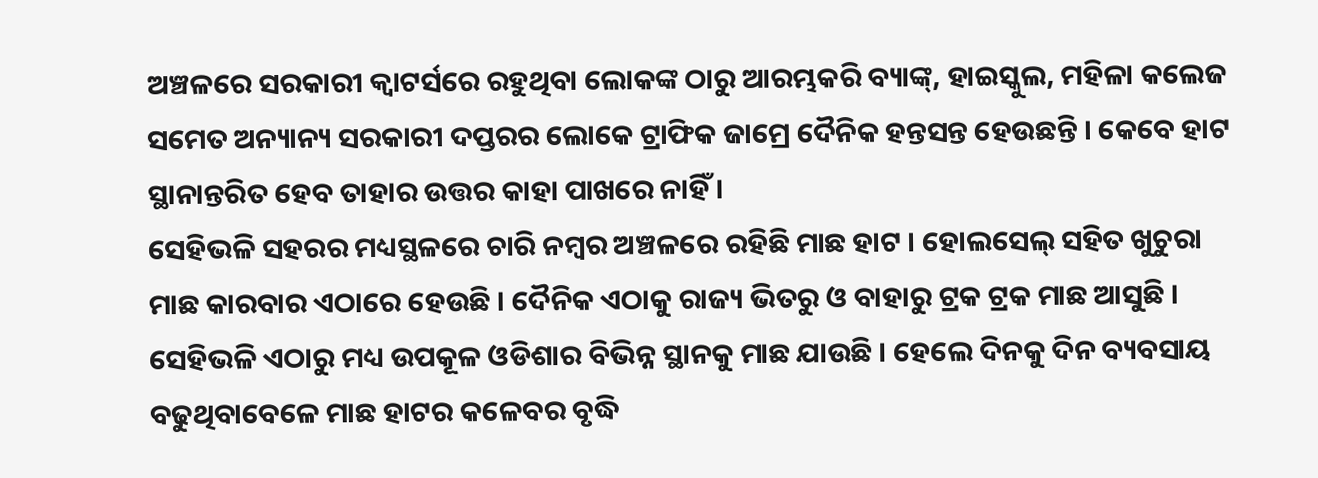ଅଞ୍ଚଳରେ ସରକାରୀ କ୍ୱାଟର୍ସରେ ରହୁଥିବା ଲୋକଙ୍କ ଠାରୁ ଆରମ୍ଭକରି ବ୍ୟାଙ୍କ୍, ହାଇସ୍କୁଲ, ମହିଳା କଲେଜ ସମେତ ଅନ୍ୟାନ୍ୟ ସରକାରୀ ଦପ୍ତରର ଲୋକେ ଟ୍ରାଫିକ ଜାମ୍ରେ ଦୈନିକ ହନ୍ତସନ୍ତ ହେଉଛନ୍ତି । କେବେ ହାଟ ସ୍ଥାନାନ୍ତରିତ ହେବ ତାହାର ଉତ୍ତର କାହା ପାଖରେ ନାହିଁ ।
ସେହିଭଳି ସହରର ମଧ୍ୟସ୍ଥଳରେ ଚାରି ନମ୍ବର ଅଞ୍ଚଳରେ ରହିଛି ମାଛ ହାଟ । ହୋଲସେଲ୍ ସହିତ ଖୁଚୁରା ମାଛ କାରବାର ଏଠାରେ ହେଉଛି । ଦୈନିକ ଏଠାକୁ ରାଜ୍ୟ ଭିତରୁ ଓ ବାହାରୁ ଟ୍ରକ ଟ୍ରକ ମାଛ ଆସୁଛି । ସେହିଭଳି ଏଠାରୁ ମଧ୍ୟ ଉପକୂଳ ଓଡିଶାର ବିଭିନ୍ନ ସ୍ଥାନକୁ ମାଛ ଯାଉଛି । ହେଲେ ଦିନକୁ ଦିନ ବ୍ୟବସାୟ ବଢୁଥିବାବେଳେ ମାଛ ହାଟର କଳେବର ବୃଦ୍ଧି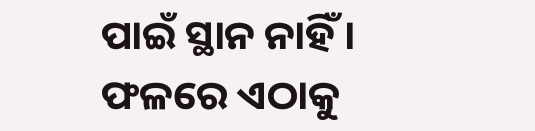ପାଇଁ ସ୍ଥାନ ନାହିଁ । ଫଳରେ ଏଠାକୁ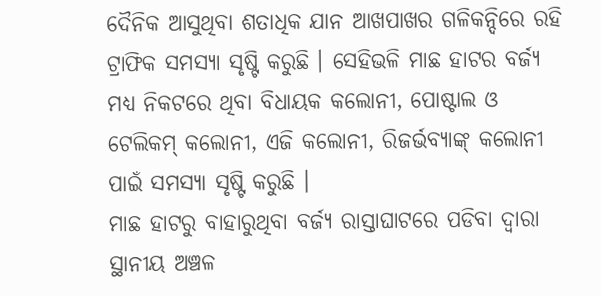ଦୈନିକ ଆସୁଥିବା ଶତାଧିକ ଯାନ ଆଖପାଖର ଗଳିକନ୍ଦିରେ ରହି ଟ୍ରାଫିକ ସମସ୍ୟା ସୃଷ୍ଟି କରୁଛି । ସେହିଭଳି ମାଛ ହାଟର ବର୍ଜ୍ୟ ମଧ୍ୟ ନିକଟରେ ଥିବା ବିଧାୟକ କଲୋନୀ, ପୋଷ୍ଟାଲ ଓ ଟେଲିକମ୍ କଲୋନୀ, ଏଜି କଲୋନୀ, ରିଜର୍ଭବ୍ୟାଙ୍କ୍ କଲୋନୀ ପାଇଁ ସମସ୍ୟା ସୃଷ୍ଟି କରୁଛି ।
ମାଛ ହାଟରୁ ବାହାରୁଥିବା ବର୍ଜ୍ୟ ରାସ୍ତାଘାଟରେ ପଡିବା ଦ୍ୱାରା ସ୍ଥାନୀୟ ଅଞ୍ଚଳ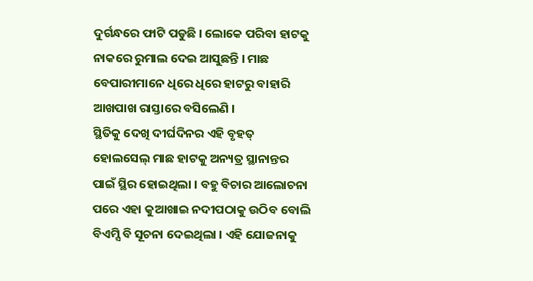ଦୁର୍ଗନ୍ଧରେ ଫାଟି ପଡୁଛି । ଲୋକେ ପରିବା ହାଟକୁ ନାକରେ ରୁମାଲ ଦେଇ ଆସୁଛନ୍ତି । ମାଛ ବେପାରୀମାନେ ଧିରେ ଧିରେ ହାଟରୁ ବାହାରି ଆଖପାଖ ରାସ୍ତାରେ ବସିଲେଣି ।
ସ୍ଥିତିକୁ ଦେଖି ଦୀର୍ଘଦିନର ଏହି ବୃହତ୍ ହୋଲସେଲ୍ ମାଛ ହାଟକୁ ଅନ୍ୟତ୍ର ସ୍ଥାନାନ୍ତର ପାଇଁ ସ୍ଥିର ହୋଇଥିଲା । ବହୁ ବିଚାର ଆଲୋଚନା ପରେ ଏହା କୁଆଖାଇ ନଦୀପଠାକୁ ଉଠିବ ବୋଲି ବିଏମ୍ସି ବି ସୂଚନା ଦେଇଥିଲା । ଏହି ଯୋଜନାକୁ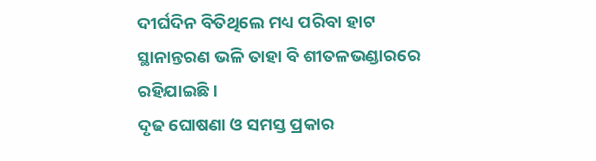ଦୀର୍ଘଦିନ ବିତିଥିଲେ ମଧ୍ୟ ପରିବା ହାଟ ସ୍ଥାନାନ୍ତରଣ ଭଳି ତାହା ବି ଶୀତଳଭଣ୍ଡାରରେ ରହିଯାଇଛି ।
ଦୃଢ ଘୋଷଣା ଓ ସମସ୍ତ ପ୍ରକାର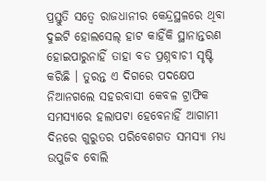ପ୍ରସ୍ତୁତି ସତ୍ୱେ ରାଜଧାନୀର କେନ୍ଦ୍ରସ୍ଥଳରେ ଥିବା ଦୁଇଟି ହୋଲସେଲ୍ ହାଟ କାହିଁକି ସ୍ଥାନାନ୍ତରଣ ହୋଇପାରୁନାହିଁ ତାହା ବଡ ପ୍ରଶ୍ନବାଚୀ ସୃଷ୍ଟି କରିଛି । ତୁରନ୍ତ ଏ ଦିଗରେ ପଦକ୍ଷେପ ନିଆନଗଲେ ସହରବାସୀ କେବଳ ଟ୍ରାଫିକ ସମସ୍ୟାରେ ହଲାପଟା ହେବେନାହିଁ ଆଗାମୀ ଦିନରେ ଗୁରୁତର ପରିବେଶଗତ ସମସ୍ୟା ମଧ୍ୟ ଉପୁଜିବ ବୋଲି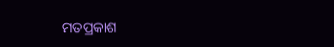ମତପ୍ରକାଶ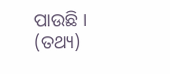ପାଉଛି । (ତଥ୍ୟ)